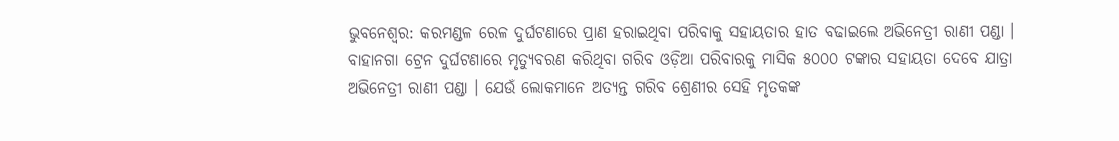ଭୁବନେଶ୍ବର: କରମଣ୍ଡଳ ରେଳ ଦୁର୍ଘଟଣାରେ ପ୍ରାଣ ହରାଇଥିବା ପରିବାକୁ ସହାୟତାର ହାତ ବଢାଇଲେ ଅଭିନେତ୍ରୀ ରାଣୀ ପଣ୍ଡା । ବାହାନଗା ଟ୍ରେନ ଦୁର୍ଘଟଣାରେ ମୃତ୍ୟୁବରଣ କରିଥିବା ଗରିବ ଓଡ଼ିଆ ପରିବାରକୁ ମାସିକ ୫୦୦୦ ଟଙ୍କାର ସହାୟତା ଦେବେ ଯାତ୍ରା ଅଭିନେତ୍ରୀ ରାଣୀ ପଣ୍ଡା । ଯେଉଁ ଲୋକମାନେ ଅତ୍ୟନ୍ତ ଗରିବ ଶ୍ରେଣୀର ସେହି ମୃତକଙ୍କ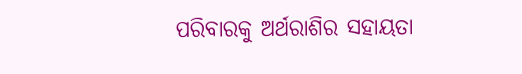ପରିବାରକୁ ଅର୍ଥରାଶିର ସହାୟତା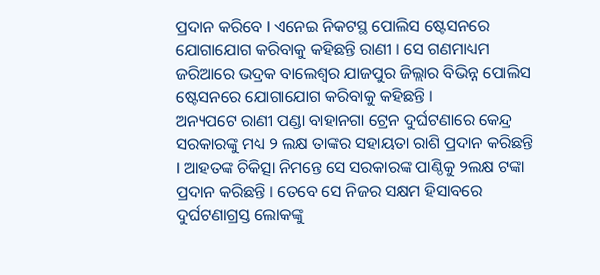ପ୍ରଦାନ କରିବେ l ଏନେଇ ନିକଟସ୍ଥ ପୋଲିସ ଷ୍ଟେସନରେ ଯୋଗାଯୋଗ କରିବାକୁ କହିଛନ୍ତି ରାଣୀ । ସେ ଗଣମାଧ୍ୟମ ଜରିଆରେ ଭଦ୍ରକ ବାଲେଶ୍ୱର ଯାଜପୁର ଜିଲ୍ଲାର ବିଭିନ୍ନ ପୋଲିସ ଷ୍ଟେସନରେ ଯୋଗାଯୋଗ କରିବାକୁ କହିଛନ୍ତି ।
ଅନ୍ୟପଟେ ରାଣୀ ପଣ୍ଡା ବାହାନଗା ଟ୍ରେନ ଦୁର୍ଘଟଣାରେ କେନ୍ଦ୍ର ସରକାରଙ୍କୁ ମଧ୍ୟ ୨ ଲକ୍ଷ ତାଙ୍କର ସହାୟତା ରାଶି ପ୍ରଦାନ କରିଛନ୍ତି l ଆହତଙ୍କ ଚିକିତ୍ସା ନିମନ୍ତେ ସେ ସରକାରଙ୍କ ପାଣ୍ଠିକୁ ୨ଲକ୍ଷ ଟଙ୍କା ପ୍ରଦାନ କରିଛନ୍ତି । ତେବେ ସେ ନିଜର ସକ୍ଷମ ହିସାବରେ ଦୁର୍ଘଟଣାଗ୍ରସ୍ତ ଲୋକଙ୍କୁ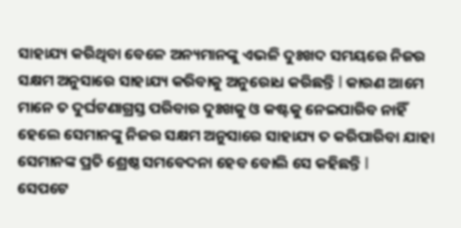ସାହାଯ୍ୟ କରିଥିବା ବେଳେ ଅନ୍ୟମାନଙ୍କୁ ଏଭଳି ଦୁଃଖଦ ସମୟରେ ନିଜର ସକ୍ଷମ ଅନୁସାରେ ସାହାଯ୍ୟ କରିବାକୁ ଅନୁରୋଧ କରିଛନ୍ତି l କାରଣ ଆମେ ମାନେ ତ ଦୁର୍ଘଟଣାଗ୍ରସ୍ତ ପରିବାର ଦୁଃଖକୁ ଓ କଷ୍ଟକୁ ନେଇପାରିବ ନାହିଁ ହେଲେ ସେମାନଙ୍କୁ ନିଜର ସକ୍ଷମ ଅନୁସାରେ ସାହାଯ୍ୟ ତ କରିପାରିବା ଯାହା ସେମାନଙ୍କ ପ୍ରତି ଶ୍ରେଷ୍ଠ ସମବେଦନା ହେବ ବୋଲି ସେ କହିଛନ୍ତି l
ସେପଟେ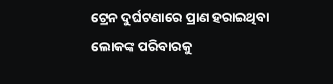ଟ୍ରେନ ଦୁର୍ଘଟଣାରେ ପ୍ରାଣ ହରାଇଥିବା ଲୋକଙ୍କ ପରିବାରକୁ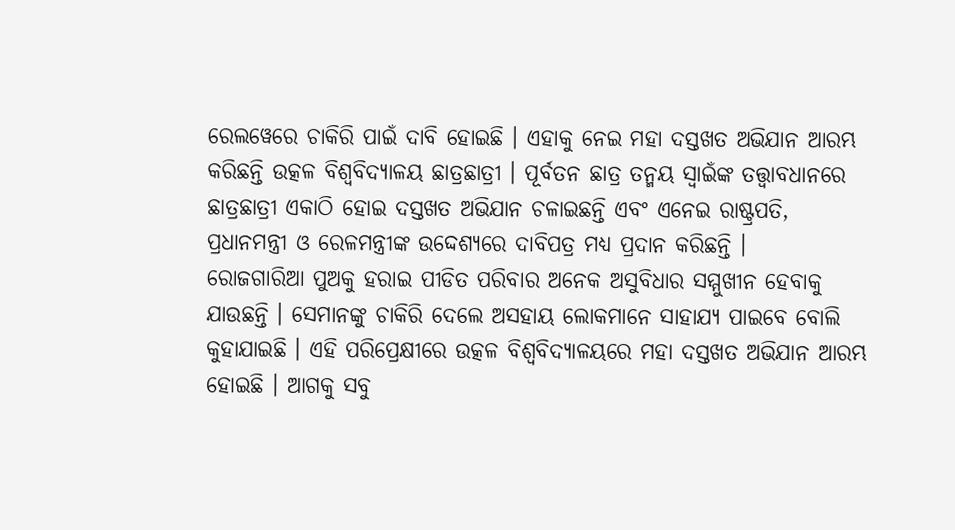ରେଲୱେରେ ଚାକିରି ପାଇଁ ଦାବି ହୋଇଛି । ଏହାକୁ ନେଇ ମହା ଦସ୍ତଖତ ଅଭିଯାନ ଆରମ୍ଭ କରିଛନ୍ତି ଉତ୍କଳ ବିଶ୍ବବିଦ୍ୟାଳୟ ଛାତ୍ରଛାତ୍ରୀ । ପୂର୍ବତନ ଛାତ୍ର ତନ୍ମୟ ସ୍ବାଇଁଙ୍କ ତତ୍ତ୍ବାବଧାନରେ ଛାତ୍ରଛାତ୍ରୀ ଏକାଠି ହୋଇ ଦସ୍ତଖତ ଅଭିଯାନ ଚଳାଇଛନ୍ତି ଏବଂ ଏନେଇ ରାଷ୍ଟ୍ରପତି, ପ୍ରଧାନମନ୍ତ୍ରୀ ଓ ରେଳମନ୍ତ୍ରୀଙ୍କ ଉଦ୍ଦେଶ୍ୟରେ ଦାବିପତ୍ର ମଧ୍ୟ ପ୍ରଦାନ କରିଛନ୍ତି ।
ରୋଜଗାରିଆ ପୁଅକୁ ହରାଇ ପୀଡିତ ପରିବାର ଅନେକ ଅସୁବିଧାର ସମ୍ମୁଖୀନ ହେବାକୁ ଯାଉଛନ୍ତି । ସେମାନଙ୍କୁ ଚାକିରି ଦେଲେ ଅସହାୟ ଲୋକମାନେ ସାହାଯ୍ୟ ପାଇବେ ବୋଲି କୁହାଯାଇଛି । ଏହି ପରିପ୍ରେକ୍ଷୀରେ ଉତ୍କଳ ବିଶ୍ବବିଦ୍ୟାଳୟରେ ମହା ଦସ୍ତଖତ ଅଭିଯାନ ଆରମ୍ଭ ହୋଇଛି । ଆଗକୁ ସବୁ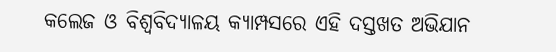କଲେଜ ଓ ବିଶ୍ବବିଦ୍ୟାଳୟ କ୍ୟାମ୍ପସରେ ଏହି ଦସ୍ତଖତ ଅଭିଯାନ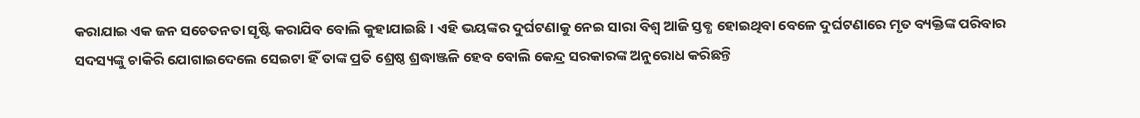କରାଯାଇ ଏକ ଜନ ସଚେତନତା ସୃଷ୍ଟି କରାଯିବ ବୋଲି କୁହାଯାଇଛି । ଏହି ଭୟଙ୍କର ଦୁର୍ଘଟଣାକୁ ନେଇ ସାରା ବିଶ୍ବ ଆଜି ସ୍ତବ୍ଧ ହୋଇଥିବା ବେଳେ ଦୁର୍ଘଟଣାରେ ମୃତ ବ୍ୟକ୍ତିଙ୍କ ପରିବାର ସଦସ୍ୟଙ୍କୁ ଚାକିରି ଯୋଗାଇଦେଲେ ସେଇଟା ହିଁ ତାଙ୍କ ପ୍ରତି ଶ୍ରେଷ୍ଠ ଶ୍ରଦ୍ଧାଞ୍ଜଳି ହେବ ବୋଲି କେନ୍ଦ୍ର ସରକାରଙ୍କ ଅନୁରୋଧ କରିଛନ୍ତି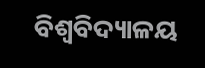ବିଶ୍ବବିଦ୍ୟାଳୟ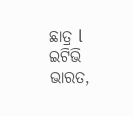ଛାତ୍ର l
ଇଟିଭି ଭାରତ,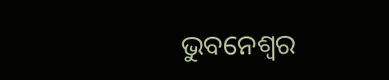ଭୁବନେଶ୍ବର